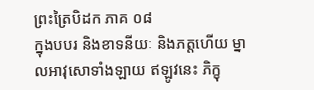ព្រះត្រៃបិដក ភាគ ០៨
ក្នុងបបរ និងខាទនីយៈ និងភត្តហើយ ម្នាលអាវុសោទាំងឡាយ ឥឡូវនេះ ភិក្ខុ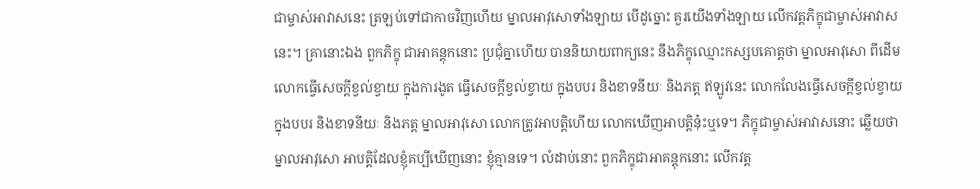ជាម្ចាស់អាវាសនេះ ត្រឡប់ទៅជាកាចវិញហើយ ម្នាលអាវុសោទាំងឡាយ បើដូច្នោះ គួរយើងទាំងឡាយ លើកវត្តភិក្ខុជាម្ចាស់អាវាសនេះ។ គ្រានោះឯង ពួកភិក្ខុ ជាអាគន្តុកនោះ ប្រជុំគ្នាហើយ បាននិយាយពាក្យនេះ នឹងភិក្ខុឈ្មោះកស្សបគោត្តថា ម្នាលអាវុសោ ពីដើម លោកធ្វើសេចក្តីខ្វល់ខ្វាយ ក្នុងការងូត ធ្វើសេចក្តីខ្វល់ខ្វាយ ក្នុងបបរ និងខាទនីយៈ និងភត្ត ឥឡូវនេះ លោកលែងធ្វើសេចក្តីខ្វល់ខ្វាយ ក្នុងបបរ និងខាទនីយៈ និងភត្ត ម្នាលអាវុសោ លោកត្រូវអាបត្តិហើយ លោកឃើញអាបត្តិនុ៎ះឬទេ។ ភិក្ខុជាម្ចាស់អាវាសនោះ ឆ្លើយថា ម្នាលអាវុសោ អាបត្តិដែលខ្ញុំគប្បីឃើញនោះ ខ្ញុំគ្មានទេ។ លំដាប់នោះ ពួកភិក្ខុជាអាគន្តុកនោះ លើកវត្ត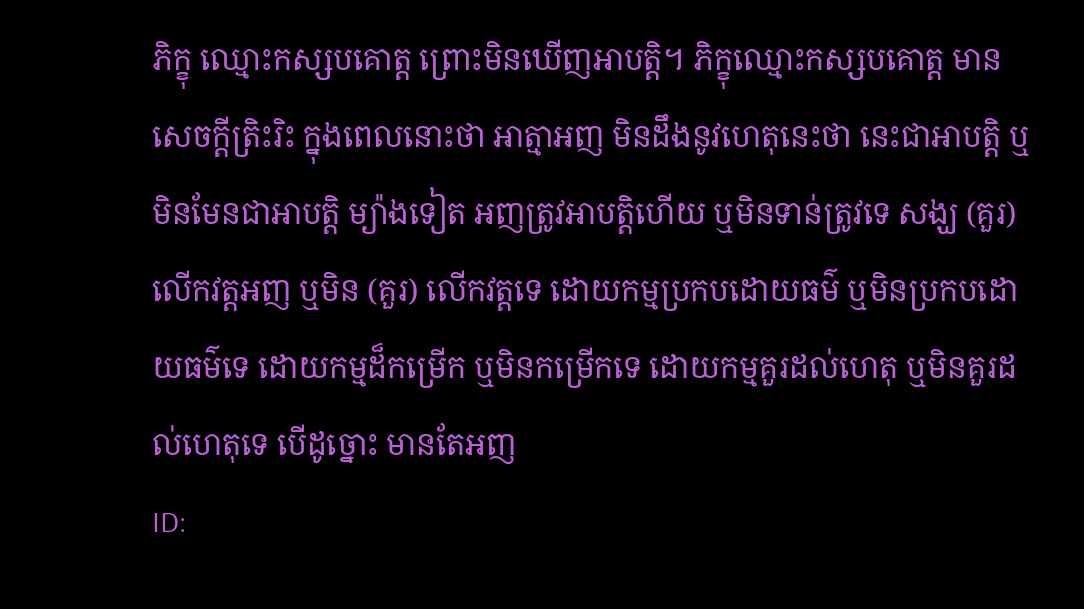ភិក្ខុ ឈ្មោះកស្សបគោត្ត ព្រោះមិនឃើញអាបត្តិ។ ភិក្ខុឈ្មោះកស្សបគោត្ត មានសេចក្តីត្រិះរិះ ក្នុងពេលនោះថា អាត្មាអញ មិនដឹងនូវហេតុនេះថា នេះជាអាបត្តិ ឬមិនមែនជាអាបត្តិ ម្យ៉ាងទៀត អញត្រូវអាបត្តិហើយ ឬមិនទាន់ត្រូវទេ សង្ឃ (គួរ) លើកវត្តអញ ឬមិន (គួរ) លើកវត្តទេ ដោយកម្មប្រកបដោយធម៌ ឬមិនប្រកបដោយធម៌ទេ ដោយកម្មដ៏កម្រើក ឬមិនកម្រើកទេ ដោយកម្មគួរដល់ហេតុ ឬមិនគួរដល់ហេតុទេ បើដូច្នោះ មានតែអញ
ID: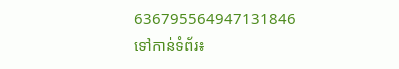636795564947131846
ទៅកាន់ទំព័រ៖